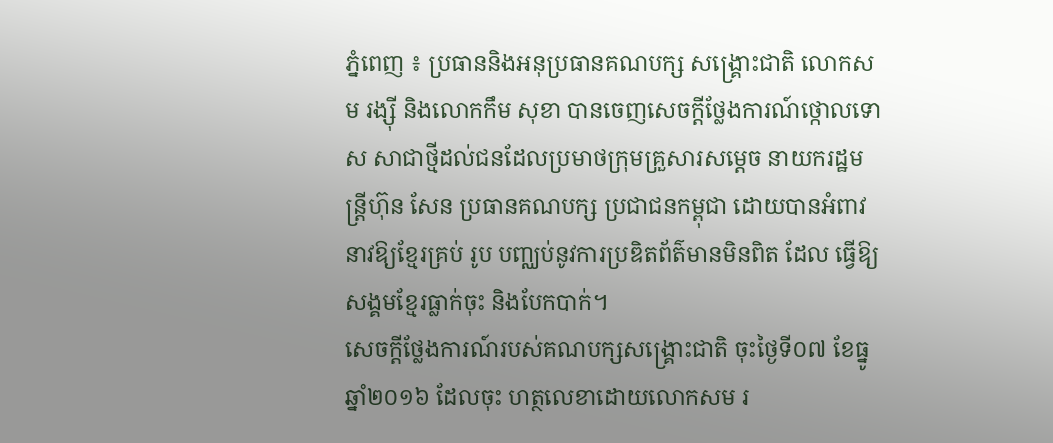ភ្នំពេញ ៖ ប្រធាននិងអនុប្រធានគណបក្ស សង្គ្រោះជាតិ លោកសម រង្ស៊ី និងលោកកឹម សុខា បានចេញសេចក្តីថ្លែងការណ៍ថ្កោលទោស សាជាថ្មីដល់ជនដែលប្រមាថក្រុមគ្រួសារសម្តេច នាយករដ្ឋមន្ត្រីហ៊ុន សែន ប្រធានគណបក្ស ប្រជាជនកម្ពុជា ដោយបានអំពាវនាវឱ្យខ្មែរគ្រប់ រូប បញ្ឈប់នូវការប្រឌិតព័ត៌មានមិនពិត ដែល ធ្វើឱ្យសង្គមខ្មែរធ្លាក់ចុះ និងបែកបាក់។
សេចក្តីថ្លែងការណ៍របស់គណបក្សសង្គ្រោះជាតិ ចុះថ្ងៃទី០៧ ខែធ្នូ ឆ្នាំ២០១៦ ដែលចុះ ហត្ថលេខាដោយលោកសម រ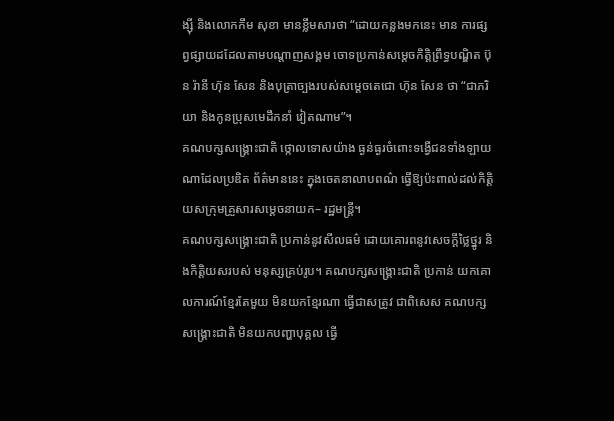ង្ស៊ី និងលោកកឹម សុខា មានខ្លឹមសារថា “ដោយកន្លងមកនេះ មាន ការផ្សព្វផ្សាយដដែលតាមបណ្តាញសង្គម ចោទប្រកាន់សម្តេចកិត្តិព្រឹទ្ធបណ្ឌិត ប៊ុន រ៉ានី ហ៊ុន សែន និងបុត្រាច្បងរបស់សម្តេចតេជោ ហ៊ុន សែន ថា “ជាភរិយា និងកូនប្រុសមេដឹកនាំ វៀតណាម”។
គណបក្សសង្គ្រោះជាតិ ថ្កោលទោសយ៉ាង ធ្ងន់ធ្ងរចំពោះទង្វើជនទាំងឡាយណាដែលប្រឌិត ព័ត៌មាននេះ ក្នុងចេតនាលាបពណ៌ ធ្វើឱ្យប៉ះពាល់ដល់កិត្តិយសក្រុមគ្រួសារសម្តេចនាយក– រដ្ឋមន្ត្រី។
គណបក្សសង្គ្រោះជាតិ ប្រកាន់នូវសីលធម៌ ដោយគោរពនូវសេចក្តីថ្លៃថ្នូរ និងកិត្តិយសរបស់ មនុស្សគ្រប់រូប។ គណបក្សសង្គ្រោះជាតិ ប្រកាន់ យកគោលការណ៍ខ្មែរតែមួយ មិនយកខ្មែរណា ធ្វើជាសត្រូវ ជាពិសេស គណបក្សសង្គ្រោះជាតិ មិនយកបញ្ហាបុគ្គល ធ្វើ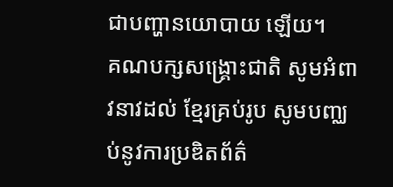ជាបញ្ហានយោបាយ ឡើយ។
គណបក្សសង្គ្រោះជាតិ សូមអំពាវនាវដល់ ខ្មែរគ្រប់រូប សូមបញ្ឈប់នូវការប្រឌិតព័ត៌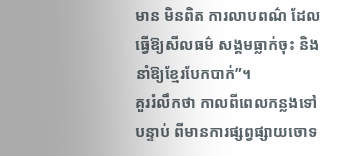មាន មិនពិត ការលាបពណ៌ ដែលធ្វើឱ្យសីលធម៌ សង្គមធ្លាក់ចុះ និងនាំឱ្យខ្មែរបែកបាក់”។
គួររំលឹកថា កាលពីពេលកន្លងទៅ បន្ទាប់ ពីមានការផ្សព្វផ្សាយចោទ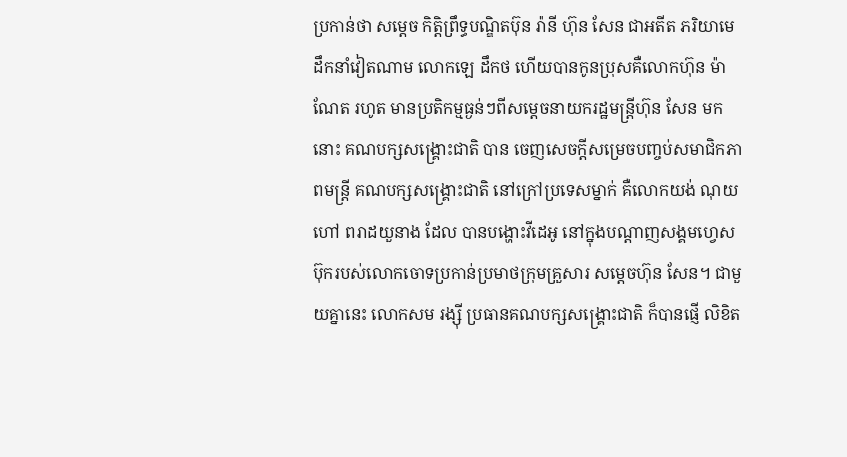ប្រកាន់ថា សម្តេច កិត្តិព្រឹទ្ធបណ្ឌិតប៊ុន រ៉ានី ហ៊ុន សែន ជាអតីត ភរិយាមេដឹកនាំវៀតណាម លោកឡេ ដឹកថ ហើយបានកូនប្រុសគឺលោកហ៊ុន ម៉ាណែត រហូត មានប្រតិកម្មធ្ងន់ៗពីសម្តេចនាយករដ្ឋមន្ត្រីហ៊ុន សែន មកនោះ គណបក្សសង្គ្រោះជាតិ បាន ចេញសេចក្តីសម្រេចបញ្ចប់សមាជិកភាពមន្ត្រី គណបក្សសង្គ្រោះជាតិ នៅក្រៅប្រទេសម្នាក់ គឺលោកយង់ ណុយហៅ ពរាដយួនាង ដែល បានបង្ហោះវីដេអូ នៅក្នុងបណ្តាញសង្គមហ្វេសប៊ុករបស់លោកចោទប្រកាន់ប្រមាថក្រុមគ្រួសារ សម្តេចហ៊ុន សែន។ ជាមួយគ្នានេះ លោកសម រង្ស៊ី ប្រធានគណបក្សសង្គ្រោះជាតិ ក៏បានផ្ញើ លិខិត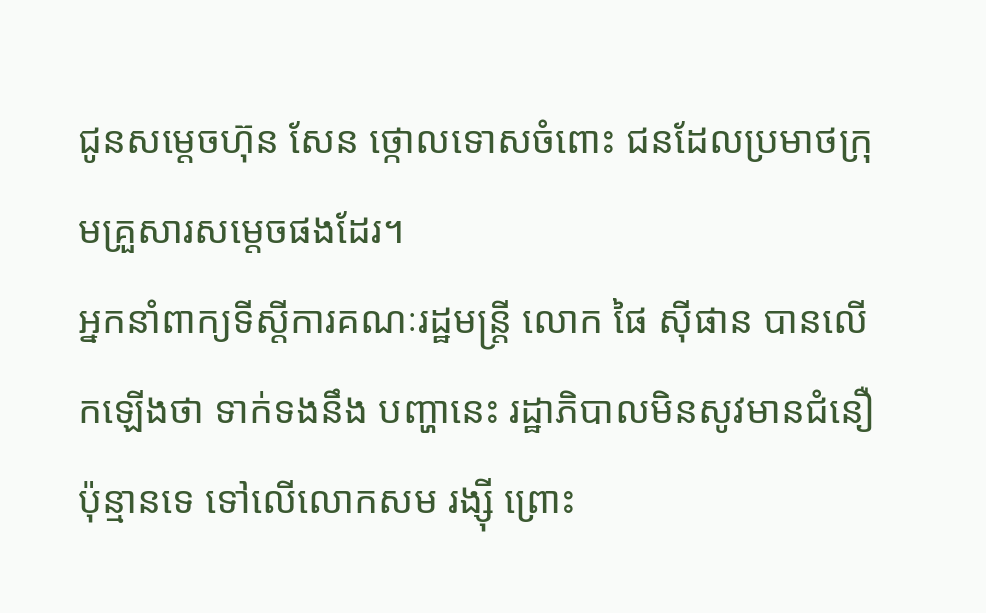ជូនសម្តេចហ៊ុន សែន ថ្កោលទោសចំពោះ ជនដែលប្រមាថក្រុមគ្រួសារសម្តេចផងដែរ។
អ្នកនាំពាក្យទីស្តីការគណៈរដ្ឋមន្ត្រី លោក ផៃ ស៊ីផាន បានលើកឡើងថា ទាក់ទងនឹង បញ្ហានេះ រដ្ឋាភិបាលមិនសូវមានជំនឿប៉ុន្មានទេ ទៅលើលោកសម រង្ស៊ី ព្រោះ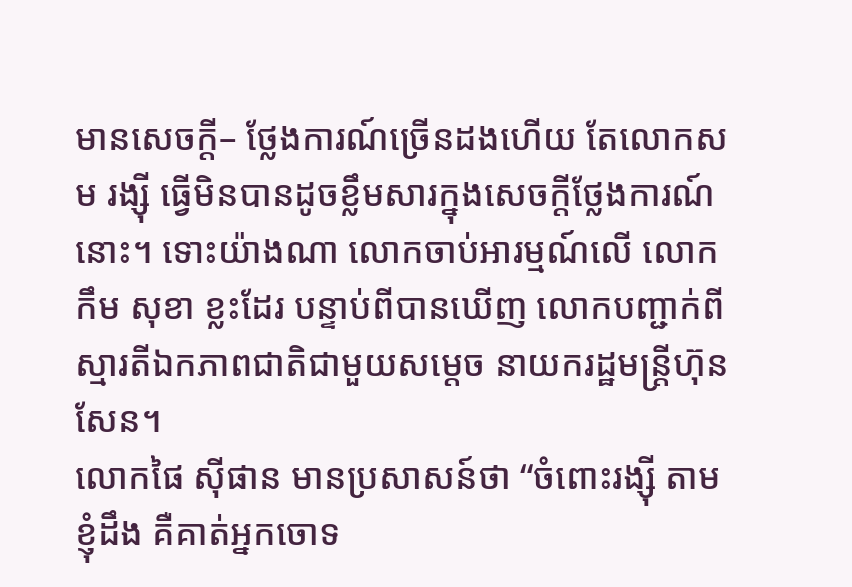មានសេចក្តី– ថ្លែងការណ៍ច្រើនដងហើយ តែលោកសម រង្ស៊ី ធ្វើមិនបានដូចខ្លឹមសារក្នុងសេចក្តីថ្លែងការណ៍ នោះ។ ទោះយ៉ាងណា លោកចាប់អារម្មណ៍លើ លោកកឹម សុខា ខ្លះដែរ បន្ទាប់ពីបានឃើញ លោកបញ្ជាក់ពីស្មារតីឯកភាពជាតិជាមួយសម្តេច នាយករដ្ឋមន្ត្រីហ៊ុន សែន។
លោកផៃ ស៊ីផាន មានប្រសាសន៍ថា “ចំពោះរង្ស៊ី តាមខ្ញុំដឹង គឺគាត់អ្នកចោទ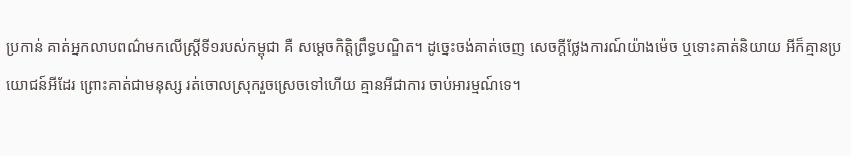ប្រកាន់ គាត់អ្នកលាបពណ៌មកលើស្ត្រីទី១របស់កម្ពុជា គឺ សម្តេចកិត្តិព្រឹទ្ធបណ្ឌិត។ ដូច្នេះចង់គាត់ចេញ សេចក្តីថ្លែងការណ៍យ៉ាងម៉េច ឬទោះគាត់និយាយ អីក៏គ្មានប្រយោជន៍អីដែរ ព្រោះគាត់ជាមនុស្ស រត់ចោលស្រុករួចស្រេចទៅហើយ គ្មានអីជាការ ចាប់អារម្មណ៍ទេ។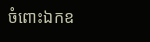ចំពោះឯកឧ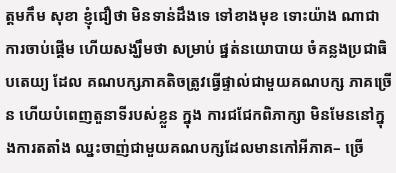ត្តមកឹម សុខា ខ្ញុំជឿថា មិនទាន់ដឹងទេ ទៅខាងមុខ ទោះយ៉ាង ណាជាការចាប់ផ្តើម ហើយសង្ឃឹមថា សម្រាប់ ផ្នត់នយោបាយ ចំគន្លងប្រជាធិបតេយ្យ ដែល គណបក្សភាគតិចត្រូវធ្វើផ្ទាល់ជាមួយគណបក្ស ភាគច្រើន ហើយបំពេញតួនាទីរបស់ខ្លួន ក្នុង ការជជែកពិភាក្សា មិនមែននៅក្នុងការតតាំង ឈ្នះចាញ់ជាមួយគណបក្សដែលមានកៅអីភាគ– ច្រើ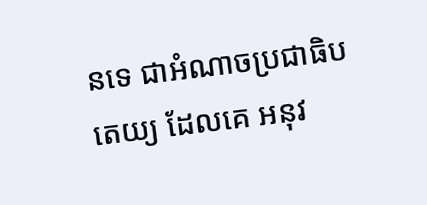នទេ ជាអំណាចប្រជាធិបតេយ្យ ដែលគេ អនុវ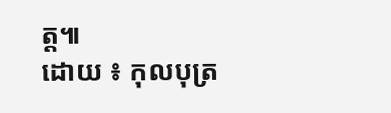ត្ត៕
ដោយ ៖ កុលបុត្រ